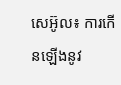សេអ៊ូល៖ ការកើនឡើងនូវ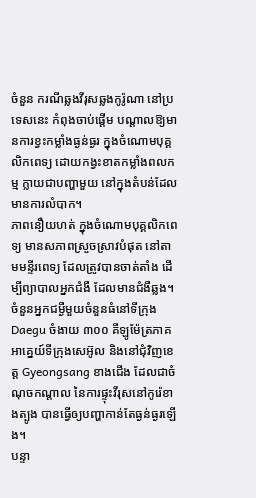ចំនួន ករណីឆ្លងវីរុសឆ្លងកូរ៉ូណា នៅប្រទេសនេះ កំពុងចាប់ផ្តើម បណ្តាលឱ្យមានការខ្វះកម្លាំងធ្ងន់ធ្ងរ ក្នុងចំណោមបុគ្គលិកពេទ្យ ដោយកង្វះខាតកម្លាំងពលកម្ម ក្លាយជាបញ្ហាមួយ នៅក្នុងតំបន់ដែលមានការលំបាក។
ភាពនឿយហត់ ក្នុងចំណោមបុគ្គលិកពេទ្យ មានសភាពស្រួចស្រាវបំផុត នៅតាមមន្ទីរពេទ្យ ដែលត្រូវបានចាត់តាំង ដើម្បីព្យាបាលអ្នកជំងឺ ដែលមានជំងឺឆ្លង។
ចំនួនអ្នកជម្ងឺមួយចំនួនធំនៅទីក្រុង Daegu ចំងាយ ៣០០ គីឡូម៉ែត្រភាគអាគ្នេយ៍ទីក្រុងសេអ៊ូល និងនៅជុំវិញខេត្ត Gyeongsang ខាងជើង ដែលជាចំណុចកណ្តាល នៃការផ្ទុះវីរុសនៅកូរ៉េខាងត្បូង បានធ្វើឲ្យបញ្ហាកាន់តែធ្ងន់ធ្ងរឡើង។
បន្ទា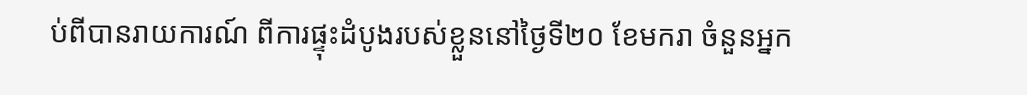ប់ពីបានរាយការណ៍ ពីការផ្ទុះដំបូងរបស់ខ្លួននៅថ្ងៃទី២០ ខែមករា ចំនួនអ្នក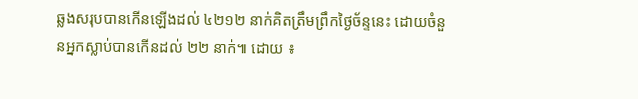ឆ្លងសរុបបានកើនឡើងដល់ ៤២១២ នាក់គិតត្រឹមព្រឹកថ្ងៃច័ន្ទនេះ ដោយចំនួនអ្នកស្លាប់បានកើនដល់ ២២ នាក់៕ ដោយ ៖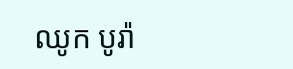ឈូក បូរ៉ា